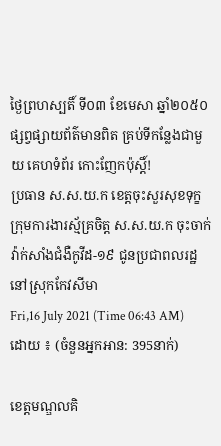ថ្ងៃព្រហស្បតិ៍ ទី០៣ ខែមេសា ឆ្នាំ២០៥០
ផ្សព្វផ្សាយព័ត៌មានពិត គ្រប់ទីកន្លែងជាមួយ គេហទំព័រ កោះញែកប៉ុស្តិ៍!
ប្រធាន ស.ស.យ.ក ខេត្តចុះសួរសុខទុក្ខក្រុមការងារស្ម័គ្រចិត្ត ស.ស.យ.ក ចុះចាក់វ៉ាក់សាំងជំងឺកូវីដ-១៩ ជូនប្រជាពលរដ្ឋនៅស្រុកកែវសីមា
Fri,16 July 2021 (Time 06:43 AM)
ដោយ ៖ (ចំនួនអ្នកអាន: 395នាក់)

ខេត្តមណ្ឌលគិ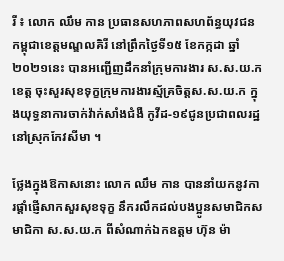រី ៖ លោក ឈឹម កាន ប្រធានសហភាពសហព័ន្ធយុវជនកម្ពុជាខេត្តមណ្ឌលគិរី នៅព្រឹកថ្ងៃទី១៥ ខែកក្កដា ឆ្នាំ ២០២១នេះ បានអញ្ជើញដឹកនាំក្រុមការងារ ស.ស.យ.កខេត្ត ចុះសួរសុខទុក្ខក្រុមការងារស្ម័គ្រចិត្តស.ស.យ.ក ក្នុងយុទ្ធនាការចាក់វ៉ាក់សាំងជំងឺ កូវីដ-១៩ជូនប្រជាពលរដ្ឋនៅស្រុកកែវសីមា ។

ថ្លែងក្នុងឱកាសនោះ លោក ឈឹម កាន បាននាំយកនូវការផ្ដាំផ្ញើសាកសួរសុខទុក្ខ នឹករលឹកដល់បងប្អូនសមាជិកសមាជិកា ស.ស.យ.ក ពីសំណាក់ឯកឧត្តម ហ៊ុន ម៉ា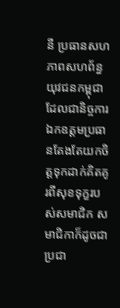នី ប្រធានសហភាពសហព័ន្ធយុវជនកម្ពុជា ដែលជានិច្ចការឯកឧត្តមប្រធានតែងតែយកចិត្តទុកដាក់គិតគូរពីសុខទុក្ខរបស់សមាជិក សមាជិកាក៏ដូចជាប្រជា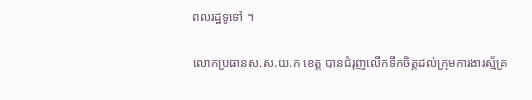ពលរដ្ឋទូទៅ ។

លោកប្រធានស.ស.យ.ក ខេត្ត បានជំរុញលើកទឹកចិត្តដល់ក្រុមការងារស្ម័គ្រ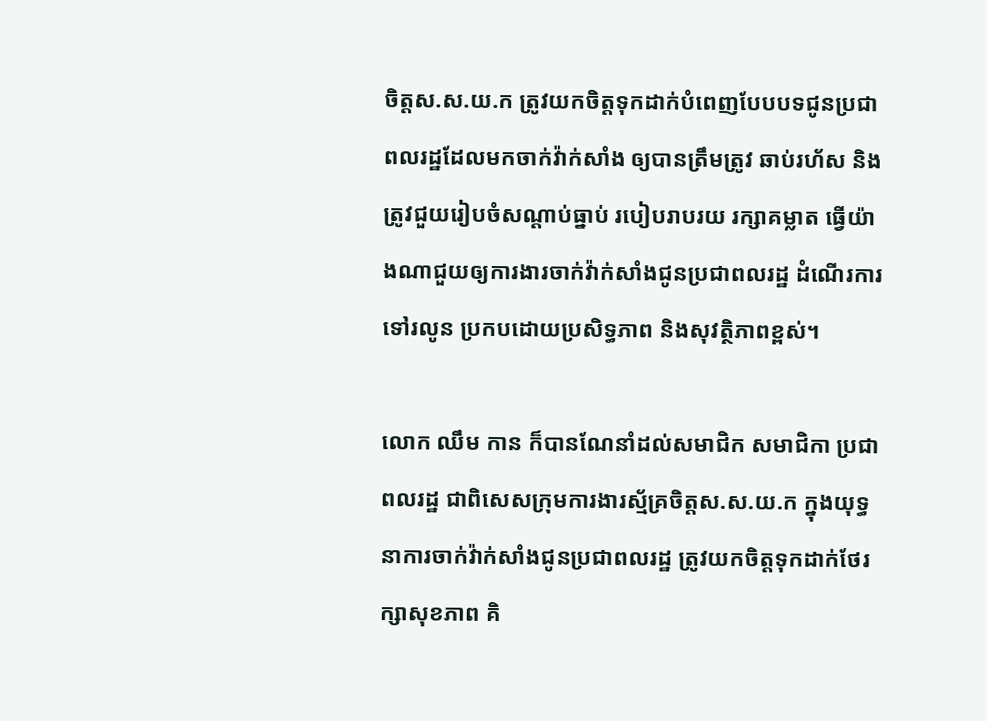ចិត្តស.ស.យ.ក ត្រូវយកចិត្តទុកដាក់បំពេញបែបបទជូនប្រជាពលរដ្ឋដែលមកចាក់វ៉ាក់សាំង ឲ្យបានត្រឹមត្រូវ ឆាប់រហ័ស និងត្រូវជួយរៀបចំសណ្ដាប់ធ្នាប់ របៀបរាបរយ រក្សាគម្លាត ធ្វើយ៉ាងណាជួយឲ្យការងារចាក់វ៉ាក់សាំងជូនប្រជាពលរដ្ឋ ដំណើរការទៅរលូន ប្រកបដោយប្រសិទ្ធភាព និងសុវត្ថិភាពខ្ពស់។

លោក ឈឹម កាន ក៏បានណែនាំដល់សមាជិក សមាជិកា ប្រជាពលរដ្ឋ ជាពិសេសក្រុមការងារស្ម័គ្រចិត្តស.ស.យ.ក ក្នុងយុទ្ធនាការចាក់វ៉ាក់សាំងជូនប្រជាពលរដ្ឋ ត្រូវយកចិត្តទុកដាក់ថែរក្សាសុខភាព គិ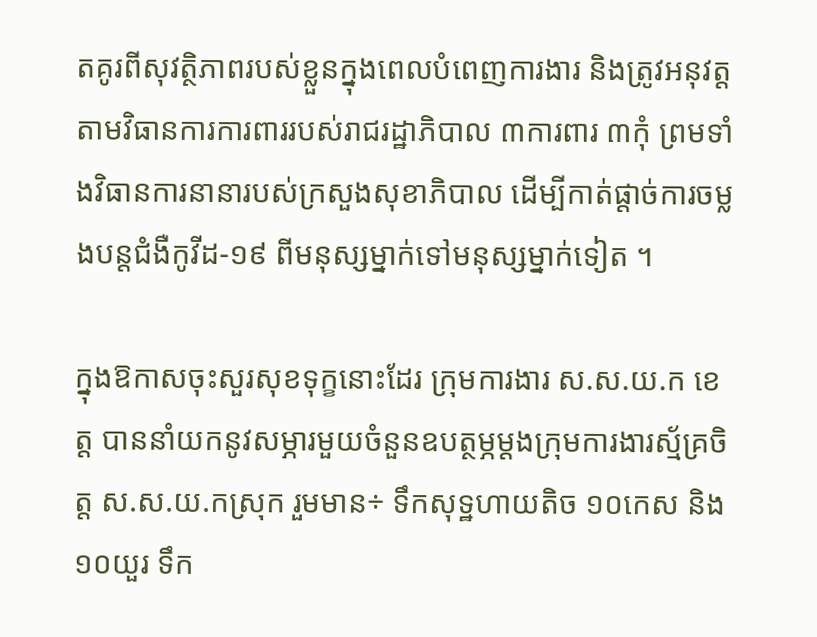តគូរពីសុវត្ថិភាពរបស់ខ្លួនក្នុងពេលបំពេញការងារ និងត្រូវអនុវត្តតាមវិធានការការពាររបស់រាជរដ្ឋាភិបាល ៣ការពារ ៣កុំ ព្រមទាំងវិធានការនានារបស់ក្រសួងសុខាភិបាល ដើម្បីកាត់ផ្ដាច់ការចម្លងបន្តជំងឺកូវីដ-១៩ ពីមនុស្សម្នាក់ទៅមនុស្សម្នាក់ទៀត ។

ក្នុងឱកាសចុះសួរសុខទុក្ខនោះដែរ ក្រុមការងារ ស.ស.យ.ក ខេត្ត បាននាំយកនូវសម្ភារមួយចំនួនឧបត្ថម្ភម្ដងក្រុមការងារស្ម័គ្រចិត្ត ស.ស.យ.កស្រុក រួមមាន÷ ទឹកសុទ្ឋហាយតិច ១០កេស និង ១០យួរ ទឹក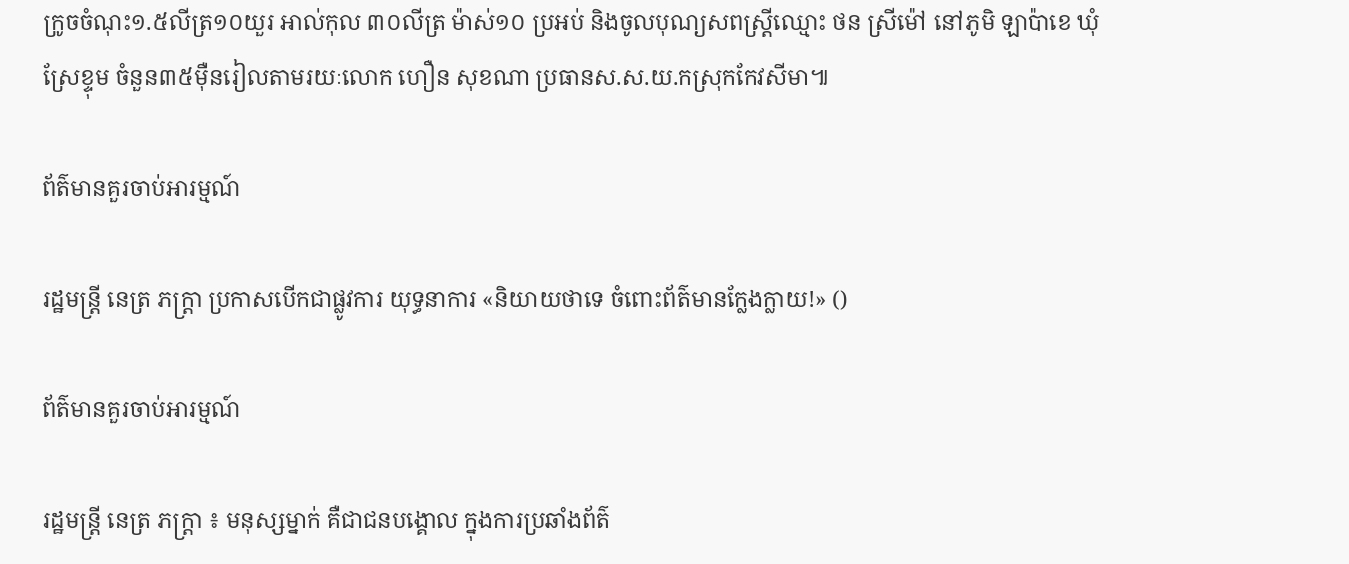ក្រូចចំណុះ១.៥លីត្រ១០យួរ អាល់កុល ៣០លីត្រ ម៉ាស់១០ ប្រអប់ និងចូលបុណ្យសពស្ត្រីឈ្មោះ ថន ស្រីម៉ៅ នៅភូមិ ឡាប៉ាខេ ឃុំស្រែខ្ទុម ចំនួន៣៥ម៉ឺនរៀលតាមរយៈលោក ហឿន សុខណា ប្រធានស.ស.យ.កស្រុកកែវសីមា៕

ព័ត៌មានគួរចាប់អារម្មណ៍

រដ្ឋមន្ត្រី នេត្រ ភក្ត្រា ប្រកាសបើកជាផ្លូវការ យុទ្ធនាការ «និយាយថាទេ ចំពោះព័ត៌មានក្លែងក្លាយ!» ()

ព័ត៌មានគួរចាប់អារម្មណ៍

រដ្ឋមន្ត្រី នេត្រ ភក្ត្រា ៖ មនុស្សម្នាក់ គឺជាជនបង្គោល ក្នុងការប្រឆាំងព័ត៌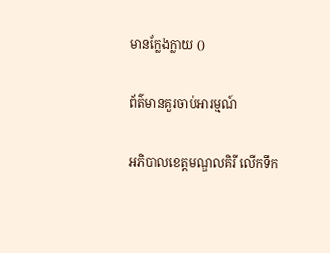មានក្លែងក្លាយ ()

ព័ត៌មានគួរចាប់អារម្មណ៍

អភិបាលខេត្តមណ្ឌលគិរី លើកទឹក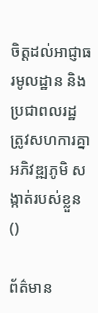ចិត្តដល់អាជ្ញាធរមូលដ្ឋាន និងប្រជាពលរដ្ឋ ត្រូវសហការគ្នាអភិវឌ្ឍភូមិ សង្កាត់របស់ខ្លួន ()

ព័ត៌មាន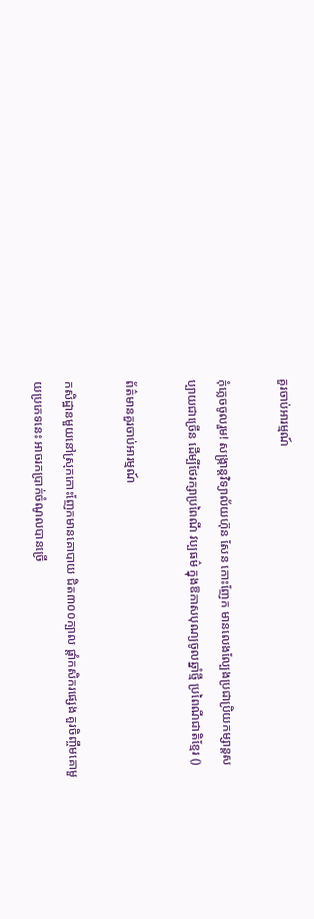គួរចាប់អារម្មណ៍

កុំភ្លេចចូលរួម! សង្ក្រាន្តវិទ្យាល័យហ៊ុន សែន កោះញែក មានលេងល្បែងប្រជាប្រិយកម្សាន្តសប្បាយជាច្រើន ដើម្បីថែរក្សាប្រពៃណី វប្បធម៌ ក្នុងឱកាសបុណ្យចូលឆ្នាំថ្មី ប្រពៃណីជាតិខ្មែរ ()

ព័ត៌មានគួរចាប់អារម្មណ៍

កសិដ្ឋានមួយនៅស្រុកកោះញែកមានគោបាយ ជិត៣០០ក្បាល ផ្ដាំកសិករផ្សេង គួរចិញ្ចឹមគោមួយប្រភេទនេះ អាចរកប្រាក់ចំណូលបានច្រើ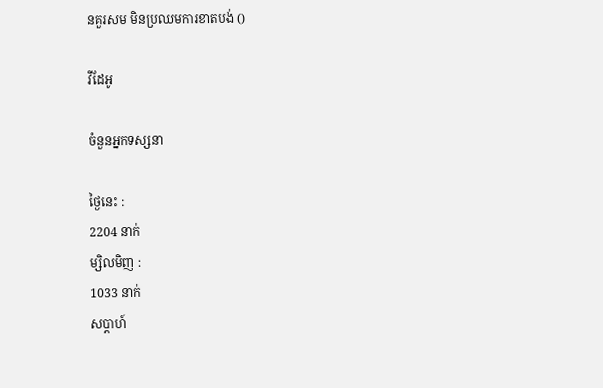នគួរសម មិនប្រឈមការខាតបង់ ()

វីដែអូ

ចំនួនអ្នកទស្សនា

ថ្ងៃនេះ :
2204 នាក់
ម្សិលមិញ :
1033 នាក់
សប្តាហ៍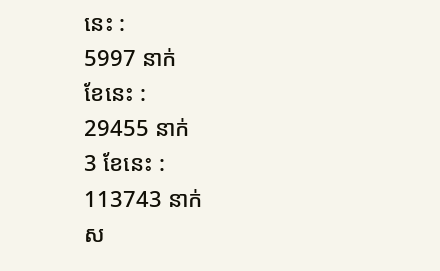នេះ :
5997 នាក់
ខែនេះ :
29455 នាក់
3 ខែនេះ :
113743 នាក់
ស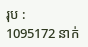រុប :
1095172 នាក់